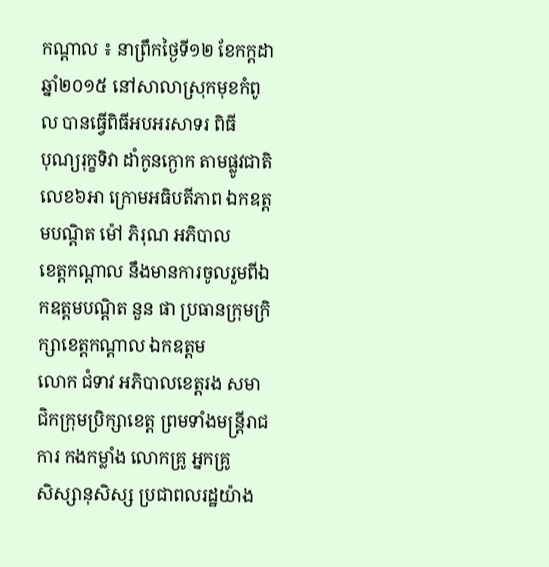កណ្ដាល ៖ នាព្រឹកថ្ងៃទី១២ ខែកក្តដា ឆ្នាំ២០១៥ នៅសាលាស្រុកមុខកំពូល បានធ្វើពិធីអបអរសាទរ ពិធី
បុណ្យរុក្ខទិវា ដាំកូនក្ងោក តាមផ្លូវជាតិលេខ៦អា ក្រោមអធិបតីភាព ឯកឧត្តមបណ្ដិត ម៉ៅ ភិរុណ អភិបាល
ខេត្តកណ្ដាល នឹងមានការចូលរួមពីឯកឧត្តមបណ្ដិត នួន ផា ប្រធានក្រុមក្រិក្សាខេត្តកណ្ដាល ឯកឧត្តម
លោក ជំទាវ អភិបាលខេត្តរង សមាជិកក្រុមប្រិក្សាខេត្ត ព្រមទាំងមន្ត្រីរាជការ កងកម្លាំង លោកគ្រូ អ្នកគ្រូ
សិស្សានុសិស្ស ប្រជាពលរដ្ឋយ៉ាង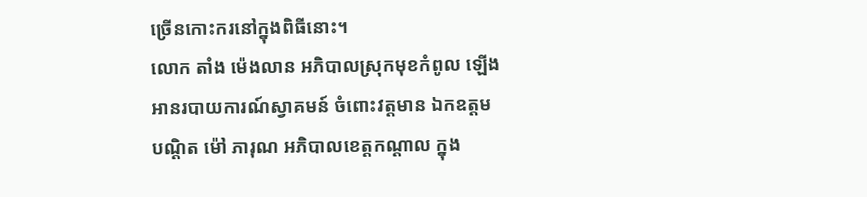ច្រើនកោះករនៅក្នុងពិធីនោះ។
លោក តាំង ម៉េងលាន អភិបាលស្រុកមុខកំពូល ឡើងអានរបាយការណ៍ស្វាគមន៍ ចំពោះវត្តមាន ឯកឧត្ដម
បណ្ដិត ម៉ៅ ភារុណ អភិបាលខេត្តកណ្ដាល ក្នុង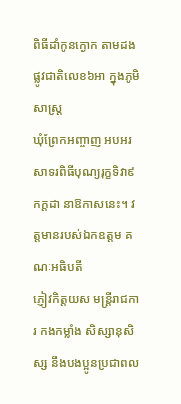ពិធីដាំកូនក្ងោក តាមដងផ្លូវជាតិលេខ៦អា ក្នុងភូមិសាស្ត្រ
ឃុំព្រែកអញ្ចាញ អបអរសាទរពិធីបុណ្យរុក្ខទិវា៩កក្តដា នាឱកាសនេះ។ វត្តមានរបស់ឯកឧត្តម គណៈអធិបតី
ភ្ញៀវកិត្តយស មន្ត្រីរាជការ កងកម្លាំង សិស្សានុសិស្ស នឹងបងប្អូនប្រជាពល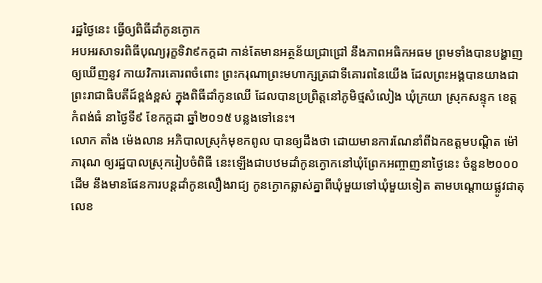រដ្ឋថ្ងៃនេះ ធ្វើឲ្យពិធីដាំកូនក្ងោក
អបអរសាទរពិធីបុណ្យរុក្ខទិវា៩កក្តដា កាន់តែមានអត្ថន័យជ្រាជ្រៅ នឹងភាពអធិកអធម ព្រមទាំងបានបង្ហាញ
ឲ្យឃើញនូវ កាយវិការគោរពចំពោះ ព្រះករុណាព្រះមហាក្សត្រជាទីគោរពនៃយើង ដែលព្រះអង្គបានយាងជា
ព្រះរាជាធិបតីដ៍ខ្ពង់ខ្ពស់ ក្នុងពិធីដាំកូនឈើ ដែលបានប្រព្រិត្តនៅភូមិថ្មសំលៀង ឃុំក្រយា ស្រុកសន្ទុក ខេត្ត
កំពង់ធំ នាថ្ងៃទី៩ ខែកក្តដា ឆ្នាំ២០១៥ បន្លងទៅនេះ។
លោក តាំង ម៉េងលាន អភិបាលស្រុកំមុខកពូល បានឲ្យដឹងថា ដោយមានការណែនាំពីឯកឧត្ដមបណ្ដិត ម៉ៅ
ភារុណ ឲ្យរដ្ឋបាលស្រុករៀបចំពិធី នេះឡើងជាបឋមដាំកូនក្ងោកនៅឃុំព្រែកអញ្ចាញនាថ្ងៃនេះ ចំនួន២០០០
ដើម នឹងមានផែនការបន្តដាំកូនលឿងរាជ្យ កូនក្ងោកឆ្លាស់គ្នាពីឃុំមួយទៅឃុំមួយទៀត តាមបណ្តោយផ្លូវជាតុ
លេខ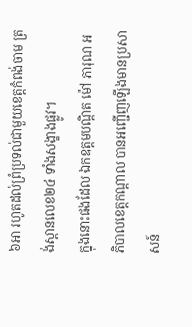៦អា រហូតដល់ព្រំប្រទល់ជាមួយខេត្តកំពង់ចាម ត្រង់ស្ពានលេខ២៤ ទាំងសង្ខាងផ្លូវ។
ក្នុងនោះផងដែល ឯកឧត្តមបណ្ដិត ម៉ៅ ភារុណ អភិបាលខេត្តកណ្ដាល បានអញ្ជើញឡើងមានប្រសាសន៍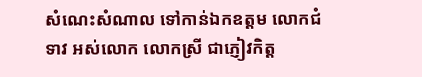សំណេះសំណាល ទៅកាន់ឯកឧត្តម លោកជំទាវ អស់លោក លោកស្រី ជាភ្ញៀវកិត្ត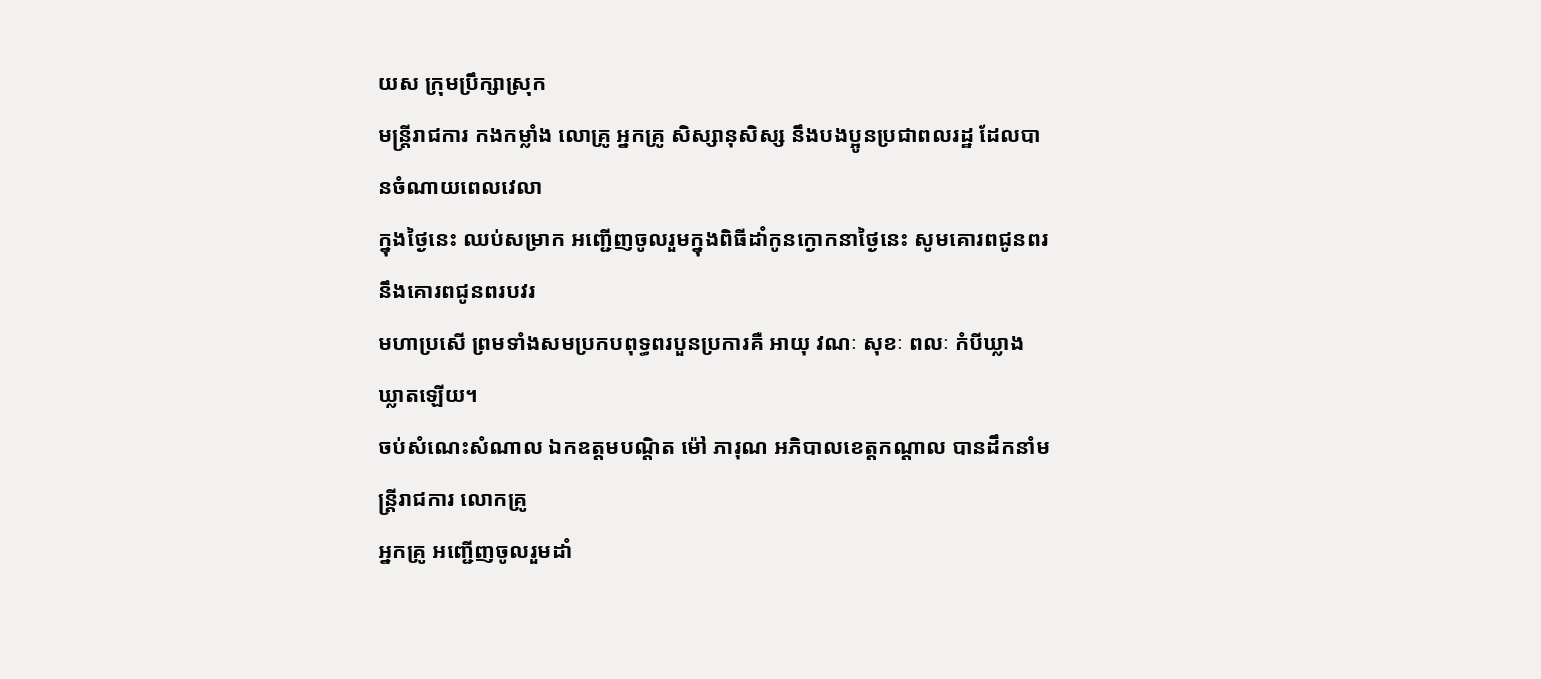យស ក្រុមប្រឹក្សាស្រុក
មន្ត្រីរាជការ កងកម្លាំង លោគ្រូ អ្នកគ្រូ សិស្សានុសិស្ស នឹងបងប្អូនប្រជាពលរដ្ឋ ដែលបានចំណាយពេលវេលា
ក្នុងថ្ងៃនេះ ឈប់សម្រាក អញ្ជើញចូលរួមក្នុងពិធីដាំកូនក្ងោកនាថ្ងៃនេះ សូមគោរពជូនពរ នឹងគោរពជូនពរបវរ
មហាប្រសើ ព្រមទាំងសមប្រកបពុទ្ធពរបួនប្រការគឺ អាយុ វណៈ សុខៈ ពលៈ កំបីឃ្លាងឃ្លាតឡើយ។
ចប់សំណេះសំណាល ឯកឧត្ដមបណ្ដិត ម៉ៅ ភារុណ អភិបាលខេត្តកណ្ដាល បានដឹកនាំមន្ត្រីរាជការ លោកគ្រូ
អ្នកគ្រូ អញ្ជើញចូលរួមដាំ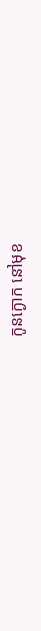កូនក្ងោក នៅមុខ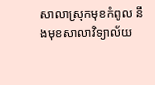សាលាស្រុកមុខកំពូល នឹងមុខសាលាវិទ្យាល័យ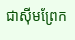ជាស៊ីមព្រែក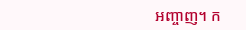អញ្ចាញ។ ក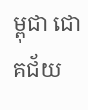ម្ពុជា ជោគជ័យ